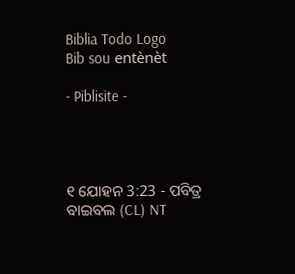Biblia Todo Logo
Bib sou entènèt

- Piblisite -




୧ ଯୋହନ 3:23 - ପବିତ୍ର ବାଇବଲ (CL) NT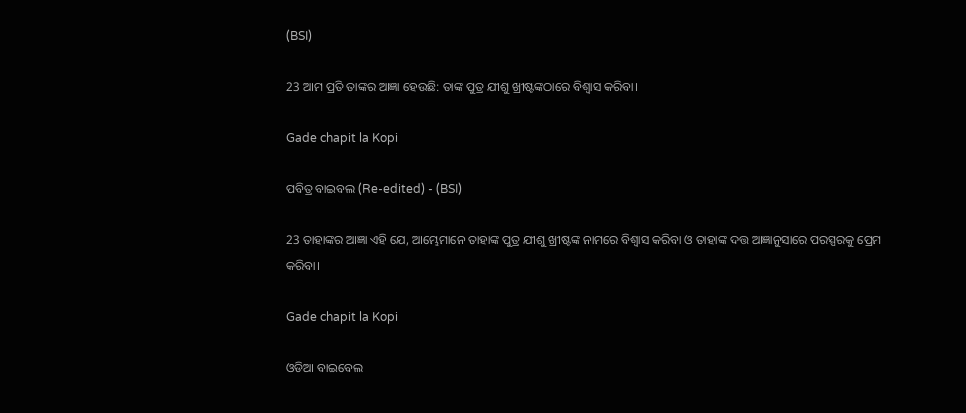(BSI)

23 ଆମ ପ୍ରତି ତାଙ୍କର ଆଜ୍ଞା ହେଉଛି: ତାଙ୍କ ପୁତ୍ର ଯୀଶୁ ଖ୍ରୀଷ୍ଟଙ୍କଠାରେ ବିଶ୍ୱାସ କରିବା।

Gade chapit la Kopi

ପବିତ୍ର ବାଇବଲ (Re-edited) - (BSI)

23 ତାହାଙ୍କର ଆଜ୍ଞା ଏହି ଯେ, ଆମ୍ଭେମାନେ ତାହାଙ୍କ ପୁତ୍ର ଯୀଶୁ ଖ୍ରୀଷ୍ଟଙ୍କ ନାମରେ ବିଶ୍ଵାସ କରିବା ଓ ତାହାଙ୍କ ଦତ୍ତ ଆଜ୍ଞାନୁସାରେ ପରସ୍ପରକୁ ପ୍ରେମ କରିବା।

Gade chapit la Kopi

ଓଡିଆ ବାଇବେଲ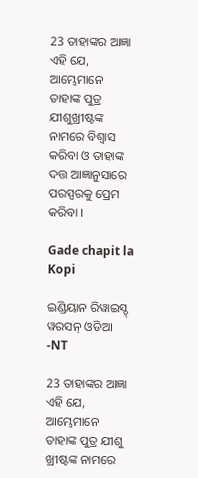23 ତାହାଙ୍କର ଆଜ୍ଞା ଏହି ଯେ, ଆମ୍ଭେମାନେ ତାହାଙ୍କ ପୁତ୍ର ଯୀଶୁଖ୍ରୀଷ୍ଟଙ୍କ ନାମରେ ବିଶ୍ୱାସ କରିବା ଓ ତାହାଙ୍କ ଦତ୍ତ ଆଜ୍ଞାନୁସାରେ ପରସ୍ପରକୁ ପ୍ରେମ କରିବା ।

Gade chapit la Kopi

ଇଣ୍ଡିୟାନ ରିୱାଇସ୍ଡ୍ ୱରସନ୍ ଓଡିଆ -NT

23 ତାହାଙ୍କର ଆଜ୍ଞା ଏହି ଯେ, ଆମ୍ଭେମାନେ ତାହାଙ୍କ ପୁତ୍ର ଯୀଶୁ ଖ୍ରୀଷ୍ଟଙ୍କ ନାମରେ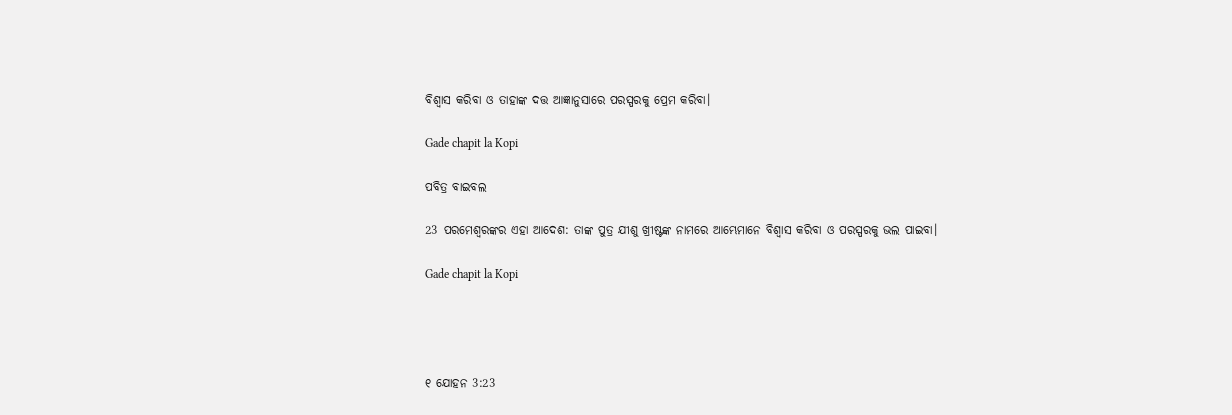ବିଶ୍ୱାସ କରିବା ଓ ତାହାଙ୍କ ଦତ୍ତ ଆଜ୍ଞାନୁସାରେ ପରସ୍ପରକୁ ପ୍ରେମ କରିବା।

Gade chapit la Kopi

ପବିତ୍ର ବାଇବଲ

23 ପରମେଶ୍ୱରଙ୍କର ଏହା ଆଦେଶ: ତାଙ୍କ ପୁତ୍ର ଯୀଶୁ ଖ୍ରୀଷ୍ଟଙ୍କ ନାମରେ ଆମ୍ଭେମାନେ ବିଶ୍ୱାସ କରିବା ଓ ପରସ୍ପରକୁ ଭଲ ପାଇବା।

Gade chapit la Kopi




୧ ଯୋହନ 3:23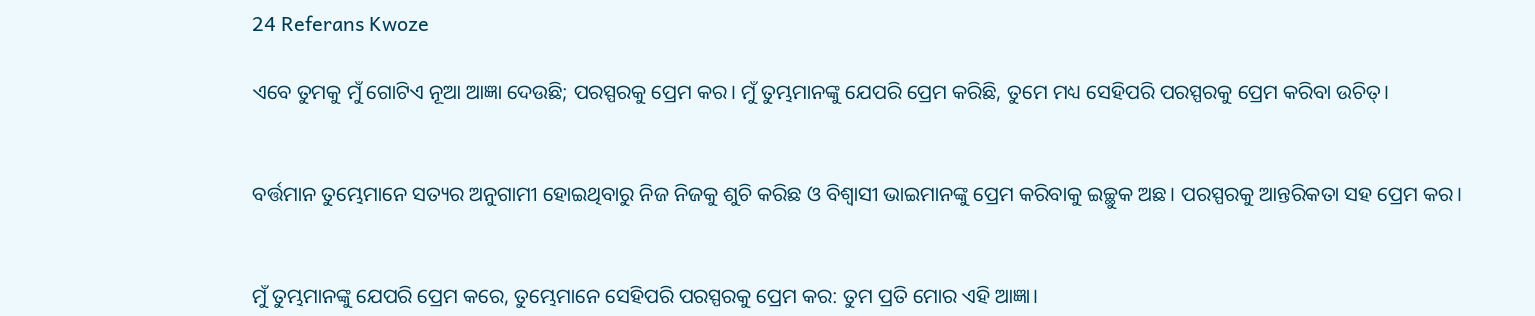24 Referans Kwoze

ଏବେ ତୁମକୁ ମୁଁ ଗୋଟିଏ ନୂଆ ଆଜ୍ଞା ଦେଉଛି; ପରସ୍ପରକୁ ପ୍ରେମ କର। ମୁଁ ତୁମ୍ଭମାନଙ୍କୁ ଯେପରି ପ୍ରେମ କରିଛି, ତୁମେ ମଧ୍ୟ ସେହିପରି ପରସ୍ପରକୁ ପ୍ରେମ କରିବା ଉଚିତ୍।


ବର୍ତ୍ତମାନ ତୁମ୍ଭେମାନେ ସତ୍ୟର ଅନୁଗାମୀ ହୋଇଥିବାରୁ ନିଜ ନିଜକୁ ଶୁଚି କରିଛ ଓ ବିଶ୍ୱାସୀ ଭାଇମାନଙ୍କୁ ପ୍ରେମ କରିବାକୁ ଇଚ୍ଛୁକ ଅଛ। ପରସ୍ପରକୁ ଆନ୍ତରିକତା ସହ ପ୍ରେମ କର।


ମୁଁ ତୁମ୍ଭମାନଙ୍କୁ ଯେପରି ପ୍ରେମ କରେ, ତୁମ୍ଭେମାନେ ସେହିପରି ପରସ୍ପରକୁ ପ୍ରେମ କର: ତୁମ ପ୍ରତି ମୋର ଏହି ଆଜ୍ଞା।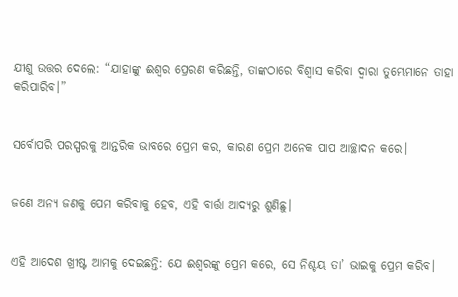ଯୀଶୁ ଉତ୍ତର ଦେଲେ: “ଯାହାଙ୍କୁ ଈଶ୍ୱର ପ୍ରେରଣ କରିଛନ୍ତି, ତାଙ୍କଠାରେ ବିଶ୍ୱାସ କରିବା ଦ୍ୱାରା ତୁମ୍ଭେମାନେ ତାହା କରିପାରିବ।”


ସର୍ବୋପରି ପରସ୍ପରକୁ ଆନ୍ତରିକ ଭାବରେ ପ୍ରେମ କର, କାରଣ ପ୍ରେମ ଅନେକ ପାପ ଆଚ୍ଛାଦନ କରେ।


ଜଣେ ଅନ୍ୟ ଜଣକୁ ପେମ କରିବାକୁ ହେବ, ଏହି ବାର୍ତ୍ତା ଆଦ୍ୟରୁ ଶୁଣିଛୁ।


ଏହି ଆଦେଶ ଖ୍ରୀଷ୍ଟ ଆମକୁ ଦେଇଛନ୍ତି: ଯେ ଈଶ୍ୱରଙ୍କୁ ପ୍ରେମ କରେ, ସେ ନିଶ୍ଚୟ ତା’ ଭାଇକୁ ପ୍ରେମ କରିବ।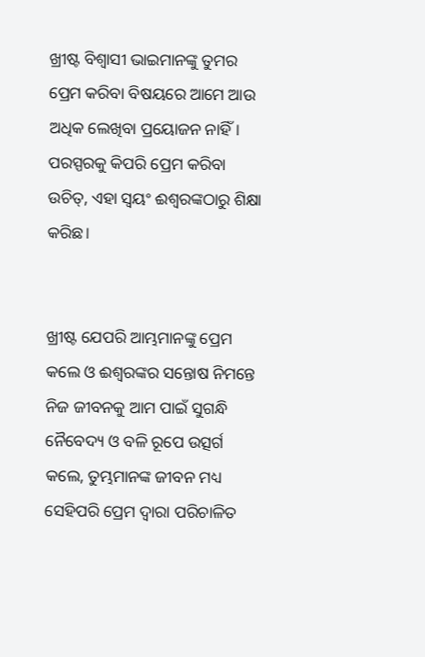ଖ୍ରୀଷ୍ଟ ବିଶ୍ୱାସୀ ଭାଇମାନଙ୍କୁ ତୁମର ପ୍ରେମ କରିବା ବିଷୟରେ ଆମେ ଆଉ ଅଧିକ ଲେଖିବା ପ୍ରୟୋଜନ ନାହିଁ। ପରସ୍ପରକୁ କିପରି ପ୍ରେମ କରିବା ଉଚିତ୍, ଏହା ସ୍ୱୟଂ ଈଶ୍ୱରଙ୍କଠାରୁ ଶିକ୍ଷା କରିଛ।


ଖ୍ରୀଷ୍ଟ ଯେପରି ଆମ୍ଭମାନଙ୍କୁ ପ୍ରେମ କଲେ ଓ ଈଶ୍ୱରଙ୍କର ସନ୍ତୋଷ ନିମନ୍ତେ ନିଜ ଜୀବନକୁ ଆମ ପାଇଁ ସୁଗନ୍ଧି ନୈବେଦ୍ୟ ଓ ବଳି ରୂପେ ଉତ୍ସର୍ଗ କଲେ, ତୁମ୍ଭମାନଙ୍କ ଜୀବନ ମଧ୍ୟ ସେହିପରି ପ୍ରେମ ଦ୍ୱାରା ପରିଚାଳିତ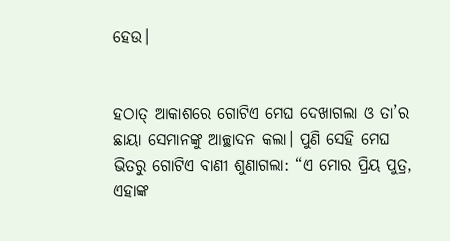ହେଉ।


ହଠାତ୍ ଆକାଶରେ ଗୋଟିଏ ମେଘ ଦେଖାଗଲା ଓ ତା’ର ଛାୟା ସେମାନଙ୍କୁ ଆଚ୍ଛାଦନ କଲା। ପୁଣି ସେହି ମେଘ ଭିତରୁ ଗୋଟିଏ ବାଣୀ ଶୁଣାଗଲା: “ଏ ମୋର ପ୍ରିୟ ପୁତ୍ର, ଏହାଙ୍କ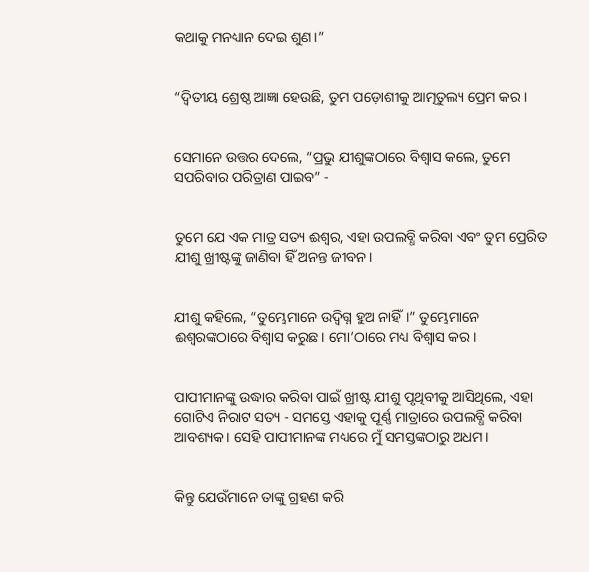କଥାକୁ ମନଧ୍ୟାନ ଦେଇ ଶୁଣ।”


“ଦ୍ୱିତୀୟ ଶ୍ରେଷ୍ଠ ଆଜ୍ଞା ହେଉଛି, ତୁମ ପଡ଼ୋଶୀକୁ ଆତ୍ମତୁଲ୍ୟ ପ୍ରେମ କର।


ସେମାନେ ଉତ୍ତର ଦେଲେ, “ପ୍ରଭୁ ଯୀଶୁଙ୍କଠାରେ ବିଶ୍ୱାସ କଲେ, ତୁମେ ସପରିବାର ପରିତ୍ରାଣ ପାଇବ” -


ତୁମେ ଯେ ଏକ ମାତ୍ର ସତ୍ୟ ଈଶ୍ୱର, ଏହା ଉପଲବ୍ଧି କରିବା ଏବଂ ତୁମ ପ୍ରେରିତ ଯୀଶୁ ଖ୍ରୀଷ୍ଟଙ୍କୁ ଜାଣିବା ହିଁ ଅନନ୍ତ ଜୀବନ।


ଯୀଶୁ କହିଲେ, “ତୁମ୍ଭେମାନେ ଉଦ୍ବିଗ୍ନ ହୁଅ ନାହିଁ।” ତୁମ୍ଭେମାନେ ଈଶ୍ୱରଙ୍କଠାରେ ବିଶ୍ୱାସ କରୁଛ। ମୋ’ଠାରେ ମଧ୍ୟ ବିଶ୍ୱାସ କର।


ପାପୀମାନଙ୍କୁ ଉଦ୍ଧାର କରିବା ପାଇଁ ଖ୍ରୀଷ୍ଟ ଯୀଶୁ ପୃଥିବୀକୁ ଆସିଥିଲେ, ଏହା ଗୋଟିଏ ନିରାଟ ସତ୍ୟ - ସମସ୍ତେ ଏହାକୁ ପୂର୍ଣ୍ଣ ମାତ୍ରାରେ ଉପଲବ୍ଧି କରିବା ଆବଶ୍ୟକ। ସେହି ପାପୀମାନଙ୍କ ମଧ୍ୟରେ ମୁଁ ସମସ୍ତଙ୍କଠାରୁ ଅଧମ।


କିନ୍ତୁ ଯେଉଁମାନେ ତାଙ୍କୁ ଗ୍ରହଣ କରି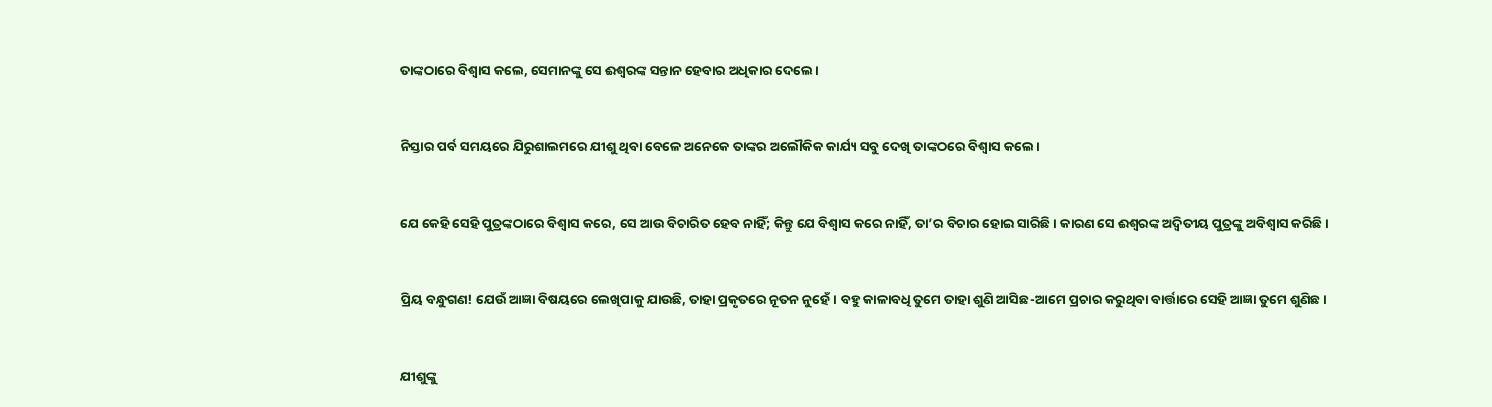ତାଙ୍କଠାରେ ବିଶ୍ୱାସ କଲେ, ସେମାନଙ୍କୁ ସେ ଈଶ୍ୱରଙ୍କ ସନ୍ତାନ ହେବାର ଅଧିକାର ଦେଲେ।


ନିସ୍ତାର ପର୍ବ ସମୟରେ ଯିରୁଶାଲମରେ ଯୀଶୁ ଥିବା ବେଳେ ଅନେକେ ତାଙ୍କର ଅଲୌକିକ କାର୍ଯ୍ୟ ସବୁ ଦେଖି ତାଙ୍କଠରେ ବିଶ୍ୱାସ କଲେ।


ଯେ କେହି ସେହି ପୁତ୍ରଙ୍କଠାରେ ବିଶ୍ୱାସ କରେ, ସେ ଆଉ ବିଚାରିତ ହେବ ନାହିଁ; କିନ୍ତୁ ଯେ ବିଶ୍ୱାସ କରେ ନାହିଁ, ତା’ର ବିଚାର ହୋଇ ସାରିଛି। କାରଣ ସେ ଈଶ୍ୱରଙ୍କ ଅଦ୍ୱିତୀୟ ପୁତ୍ରଙ୍କୁ ଅବିଶ୍ୱାସ କରିଛି।


ପ୍ରିୟ ବନ୍ଧୁଗଣ! ଯେଉଁ ଆଜ୍ଞା ବିଷୟରେ ଲେଖିପାକୁ ଯାଉଛି, ତାହା ପ୍ରକୃତରେ ନୂତନ ନୁହେଁ। ବହୁ କାଳାବଧି ତୁମେ ତାହା ଶୁଣି ଆସିଛ-ଆମେ ପ୍ରଚାର କରୁଥିବା ବାର୍ତ୍ତାରେ ସେହି ଆଜ୍ଞା ତୁମେ ଶୁଣିଛ।


ଯୀଶୁଙ୍କୁ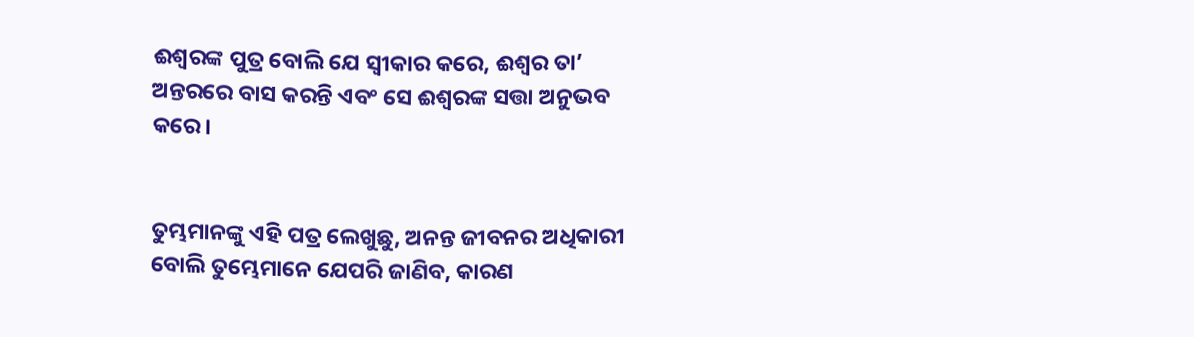ଈଶ୍ବରଙ୍କ ପୁତ୍ର ବୋଲି ଯେ ସ୍ୱୀକାର କରେ, ଈଶ୍ୱର ତା’ ଅନ୍ତରରେ ବାସ କରନ୍ତି ଏବଂ ସେ ଈଶ୍ୱରଙ୍କ ସତ୍ତା ଅନୁଭବ କରେ।


ତୁମ୍ଭମାନଙ୍କୁ ଏହି ପତ୍ର ଲେଖୁଛୁ, ଅନନ୍ତ ଜୀବନର ଅଧିକାରୀ ବୋଲି ତୁମ୍ଭେମାନେ ଯେପରି ଜାଣିବ, କାରଣ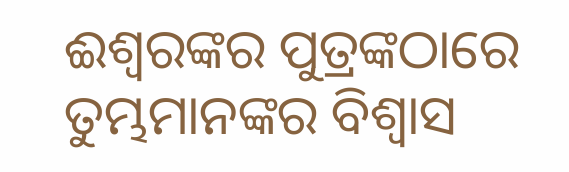ଈଶ୍ବରଙ୍କର ପୁତ୍ରଙ୍କଠାରେ ତୁମ୍ଭମାନଙ୍କର ବିଶ୍ବାସ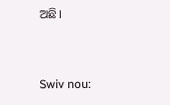ଅଛି।


Swiv nou: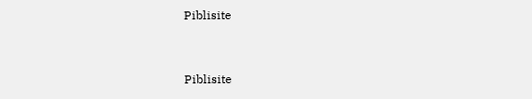Piblisite


Piblisite